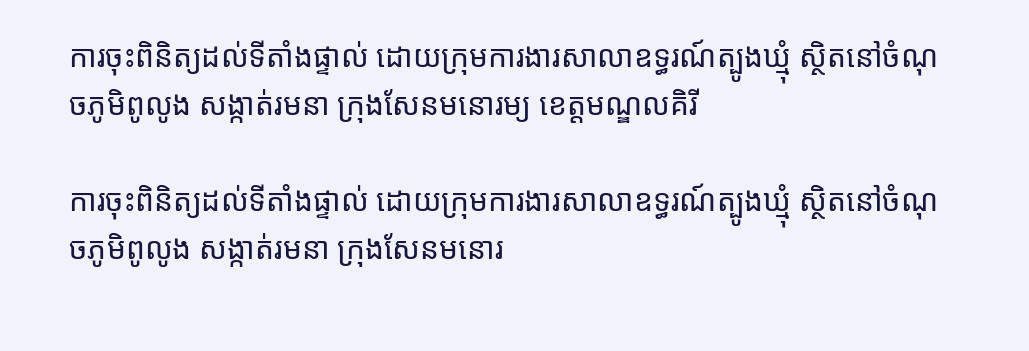ការចុះពិនិត្យដល់ទីតាំងផ្ទាល់ ដោយក្រុមការងារសាលាឧទ្ធរណ៍ត្បូងឃ្មុំ ស្ថិតនៅចំណុចភូមិពូលូង សង្កាត់រមនា ក្រុងសែនមនោរម្យ ខេត្តមណ្ឌលគិរី

ការចុះពិនិត្យដល់ទីតាំងផ្ទាល់ ដោយក្រុមការងារសាលាឧទ្ធរណ៍ត្បូងឃ្មុំ ស្ថិតនៅចំណុចភូមិពូលូង សង្កាត់រមនា ក្រុងសែនមនោរ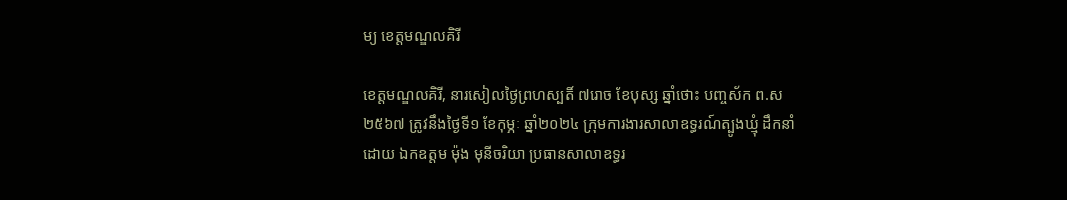ម្យ ខេត្តមណ្ឌលគិរី

ខេត្តមណ្ឌលគិរី, នារសៀលថ្ងៃព្រហស្បតិ៍ ៧រោច ខែបុស្ស ឆ្នាំថោះ បញ្ចស័ក ព.ស ២៥៦៧ ត្រូវនឹងថ្ងៃទី១ ខែកុម្ភៈ ឆ្នាំ២០២៤ ក្រុមការងារសាលាឧទ្ធរណ៍ត្បូងឃ្មុំ ដឹកនាំដោយ ឯកឧត្តម ម៉ុង មុនីចរិយា ប្រធានសាលាឧទ្ធរ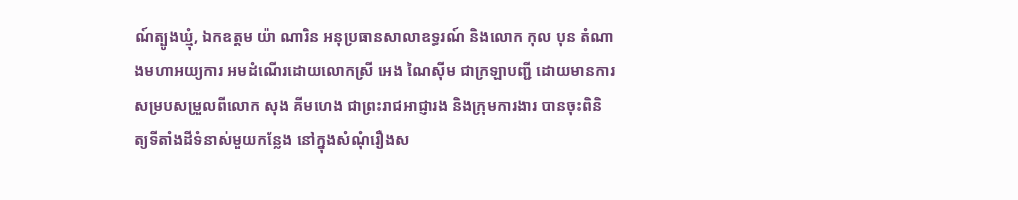ណ៍ត្បូងឃ្មុំ, ឯកឧត្តម យ៉ា ណារិន អនុប្រធានសាលាឧទ្ធរណ៍ និងលោក កុល បុន តំណាងមហាអយ្យការ អមដំណើរដោយលោកស្រី អេង ណៃស៊ីម ជាក្រឡាបញ្ជី ដោយមានការសម្របសម្រួលពីលោក សុង គីមហេង ជាព្រះរាជអាជ្ញារង និងក្រុមការងារ បានចុះពិនិត្យទីតាំងដីទំនាស់មួយកន្លែង នៅក្នុងសំណុំរឿងស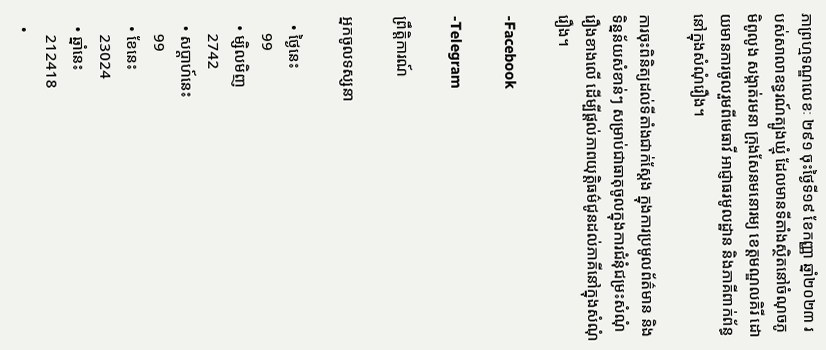ភាព្រហ្មទណ្ឌលេខៈ ២៩១ ចុះថ្ងៃទី១៩ ខែកញ្ញា ឆ្នាំ២០២៣ របស់សាលាឧទ្ធរណ៍ត្បូងឃ្មុំ ដែលមានទីតាំងស្ថិតនៅចំណុចភូមិពូលូង សង្កាត់រមនា ក្រុងសែនមនោរម្យ ខេត្តមណ្ឌលគិរី ដោយមានការចូលរួមពីមេធាវី អាជ្ញាធរមូលដ្ឋាន និងភាគីពាក់ព័ន្ធនៅក្នុងសំណុំរឿង។

ការចុះពិនិត្យដល់ទីតាំងជាក់ស្តែង ក្នុងការប្រមូលព័ត៌មាន និងទិន្នន័យសំខាន់ៗ សម្រាប់ជាធាតុចូលក្នុងការជំនុំជម្រះសំណុំរឿងខាងលើ ដើម្បីផ្តល់ភាពយុត្តិធម៌ជូនដល់ភាគីនៅក្នុងសំណុំរឿង។

-Facebook

-Telegram

ព្រឹត្តិការណ៍

អ្នកចូលទស្សនា

  • ថ្ងៃនេះ
    99
  • ម្សិលមិញ
    2742
  • សប្ដាហ៍នេះ
    99
  • ខែនេះ
    23024
  • ឆ្នាំនេះ
    212418
  •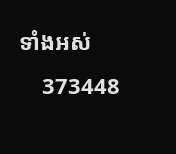ទាំងអស់
    373448